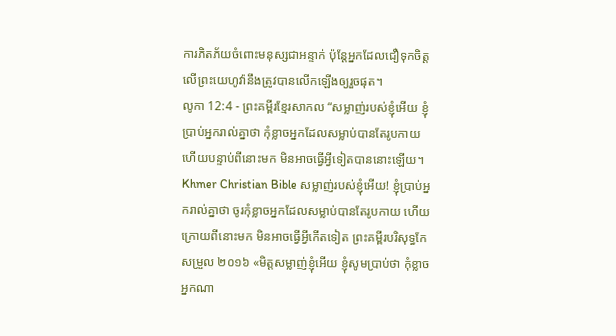ការភិតភ័យចំពោះមនុស្សជាអន្ទាក់ ប៉ុន្តែអ្នកដែលជឿទុកចិត្តលើព្រះយេហូវ៉ានឹងត្រូវបានលើកឡើងឲ្យរួចផុត។
លូកា 12:4 - ព្រះគម្ពីរខ្មែរសាកល “សម្លាញ់របស់ខ្ញុំអើយ ខ្ញុំប្រាប់អ្នករាល់គ្នាថា កុំខ្លាចអ្នកដែលសម្លាប់បានតែរូបកាយ ហើយបន្ទាប់ពីនោះមក មិនអាចធ្វើអ្វីទៀតបាននោះឡើយ។ Khmer Christian Bible សម្លាញ់របស់ខ្ញុំអើយ! ខ្ញុំប្រាប់អ្នករាល់គ្នាថា ចូរកុំខ្លាចអ្នកដែលសម្លាប់បានតែរូបកាយ ហើយក្រោយពីនោះមក មិនអាចធ្វើអ្វីកើតទៀត ព្រះគម្ពីរបរិសុទ្ធកែសម្រួល ២០១៦ «មិត្តសម្លាញ់ខ្ញុំអើយ ខ្ញុំសូមប្រាប់ថា កុំខ្លាចអ្នកណា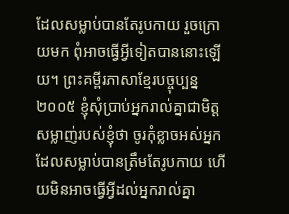ដែលសម្លាប់បានតែរូបកាយ រួចក្រោយមក ពុំអាចធ្វើអ្វីទៀតបាននោះឡើយ។ ព្រះគម្ពីរភាសាខ្មែរបច្ចុប្បន្ន ២០០៥ ខ្ញុំសុំប្រាប់អ្នករាល់គ្នាជាមិត្តសម្លាញ់របស់ខ្ញុំថា ចូរកុំខ្លាចអស់អ្នកដែលសម្លាប់បានត្រឹមតែរូបកាយ ហើយមិនអាចធ្វើអ្វីដល់អ្នករាល់គ្នា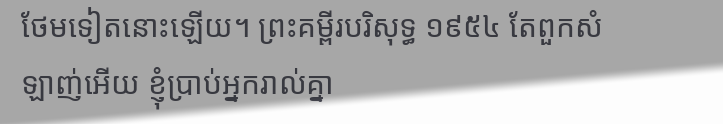ថែមទៀតនោះឡើយ។ ព្រះគម្ពីរបរិសុទ្ធ ១៩៥៤ តែពួកសំឡាញ់អើយ ខ្ញុំប្រាប់អ្នករាល់គ្នា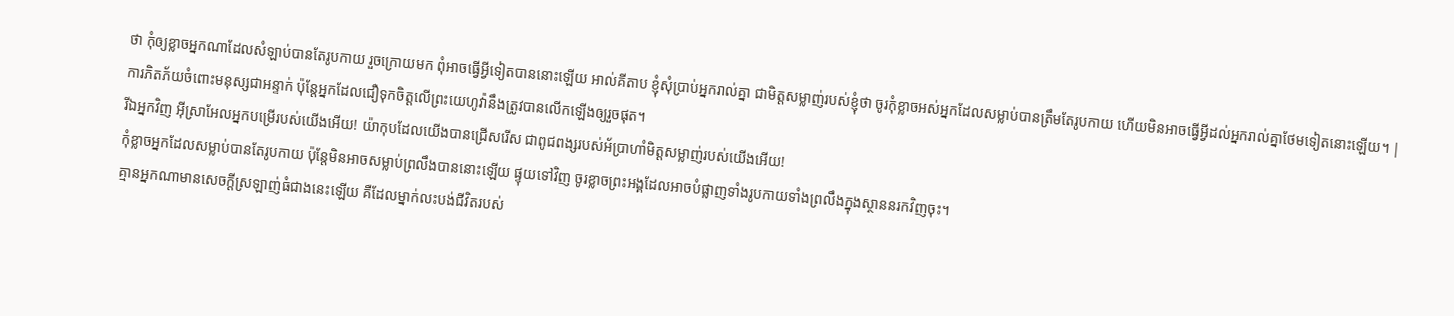ថា កុំឲ្យខ្លាចអ្នកណាដែលសំឡាប់បានតែរូបកាយ រួចក្រោយមក ពុំអាចធ្វើអ្វីទៀតបាននោះឡើយ អាល់គីតាប ខ្ញុំសុំប្រាប់អ្នករាល់គ្នា ជាមិត្ដសម្លាញ់របស់ខ្ញុំថា ចូរកុំខ្លាចអស់អ្នកដែលសម្លាប់បានត្រឹមតែរូបកាយ ហើយមិនអាចធ្វើអ្វីដល់អ្នករាល់គ្នាថែមទៀតនោះឡើយ។ |
ការភិតភ័យចំពោះមនុស្សជាអន្ទាក់ ប៉ុន្តែអ្នកដែលជឿទុកចិត្តលើព្រះយេហូវ៉ានឹងត្រូវបានលើកឡើងឲ្យរួចផុត។
រីឯអ្នកវិញ អ៊ីស្រាអែលអ្នកបម្រើរបស់យើងអើយ! យ៉ាកុបដែលយើងបានជ្រើសរើស ជាពូជពង្សរបស់អ័ប្រាហាំមិត្តសម្លាញ់របស់យើងអើយ!
កុំខ្លាចអ្នកដែលសម្លាប់បានតែរូបកាយ ប៉ុន្តែមិនអាចសម្លាប់ព្រលឹងបាននោះឡើយ ផ្ទុយទៅវិញ ចូរខ្លាចព្រះអង្គដែលអាចបំផ្លាញទាំងរូបកាយទាំងព្រលឹងក្នុងស្ថាននរកវិញចុះ។
គ្មានអ្នកណាមានសេចក្ដីស្រឡាញ់ធំជាងនេះឡើយ គឺដែលម្នាក់លះបង់ជីវិតរបស់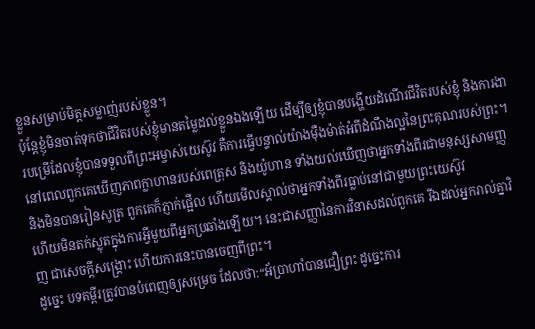ខ្លួនសម្រាប់មិត្តសម្លាញ់របស់ខ្លួន។
ប៉ុន្តែខ្ញុំមិនចាត់ទុកថាជីវិតរបស់ខ្ញុំមានតម្លៃដល់ខ្លួនឯងឡើយ ដើម្បីឲ្យខ្ញុំបានបង្ហើយដំណើរជីវិតរបស់ខ្ញុំ និងការងារបម្រើដែលខ្ញុំបានទទួលពីព្រះអម្ចាស់យេស៊ូវ គឺការធ្វើបន្ទាល់យ៉ាងម៉ឺងម៉ាត់អំពីដំណឹងល្អនៃព្រះគុណរបស់ព្រះ។
នៅពេលពួកគេឃើញភាពក្លាហានរបស់ពេត្រុស និងយ៉ូហាន ទាំងយល់ឃើញថាអ្នកទាំងពីរជាមនុស្សសាមញ្ញ និងមិនបានរៀនសូត្រ ពួកគេក៏ភ្ញាក់ផ្អើល ហើយមើលស្គាល់ថាអ្នកទាំងពីរធ្លាប់នៅជាមួយព្រះយេស៊ូវ
ហើយមិនតក់ស្លុតក្នុងការអ្វីមួយពីអ្នកប្រឆាំងឡើយ។ នេះជាសញ្ញានៃការវិនាសដល់ពួកគេ រីឯដល់អ្នករាល់គ្នាវិញ ជាសេចក្ដីសង្គ្រោះ ហើយការនេះបានចេញពីព្រះ។
ដូច្នេះ បទគម្ពីរត្រូវបានបំពេញឲ្យសម្រេច ដែលថា:“អ័ប្រាហាំបានជឿព្រះ ដូច្នេះការ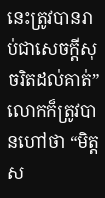នេះត្រូវបានរាប់ជាសេចក្ដីសុចរិតដល់គាត់” លោកក៏ត្រូវបានហៅថា “មិត្តស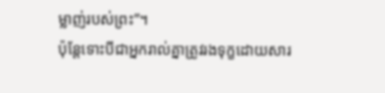ម្លាញ់របស់ព្រះ”។
ប៉ុន្តែទោះបីជាអ្នករាល់គ្នាត្រូវរងទុក្ខដោយសារ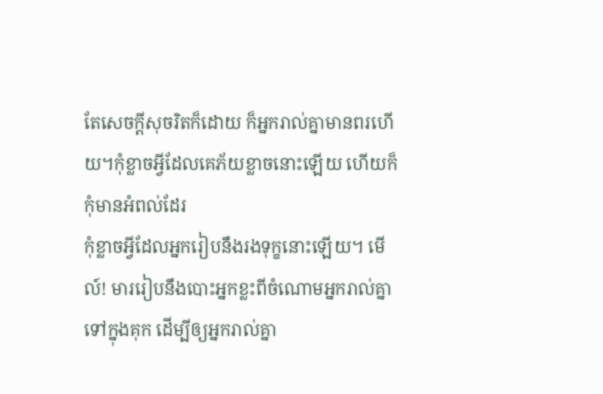តែសេចក្ដីសុចរិតក៏ដោយ ក៏អ្នករាល់គ្នាមានពរហើយ។កុំខ្លាចអ្វីដែលគេភ័យខ្លាចនោះឡើយ ហើយក៏កុំមានអំពល់ដែរ
កុំខ្លាចអ្វីដែលអ្នករៀបនឹងរងទុក្ខនោះឡើយ។ មើល៍! មាររៀបនឹងបោះអ្នកខ្លះពីចំណោមអ្នករាល់គ្នាទៅក្នុងគុក ដើម្បីឲ្យអ្នករាល់គ្នា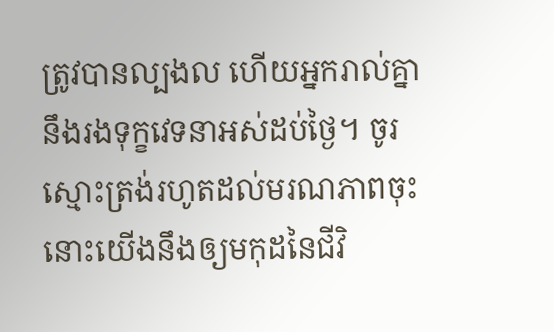ត្រូវបានល្បងល ហើយអ្នករាល់គ្នានឹងរងទុក្ខវេទនាអស់ដប់ថ្ងៃ។ ចូរស្មោះត្រង់រហូតដល់មរណភាពចុះ នោះយើងនឹងឲ្យមកុដនៃជីវិ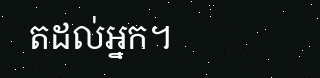តដល់អ្នក។